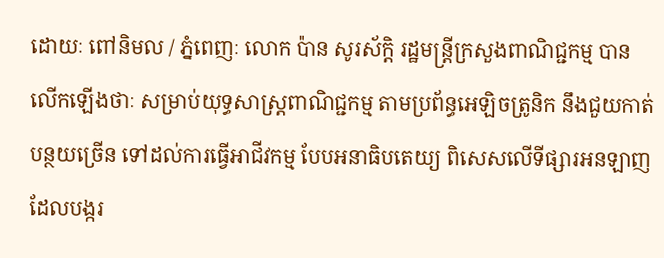ដោយៈ ពៅនិមល / ភ្នំពេញៈ លោក ប៉ាន សូរស័ក្តិ រដ្ឋមន្ត្រីក្រសួងពាណិជ្ជកម្ម បានលើកឡើងថាៈ សម្រាប់យុទ្ធសាស្ត្រពាណិជ្ជកម្ម តាមប្រព័ន្ធអេឡិចត្រូនិក នឹងជួយកាត់បន្ថយច្រើន ទៅដល់ការធ្វើអាជីវកម្ម បែបអនាធិបតេយ្យ ពិសេសលើទីផ្សារអនឡាញ ដែលបង្ករ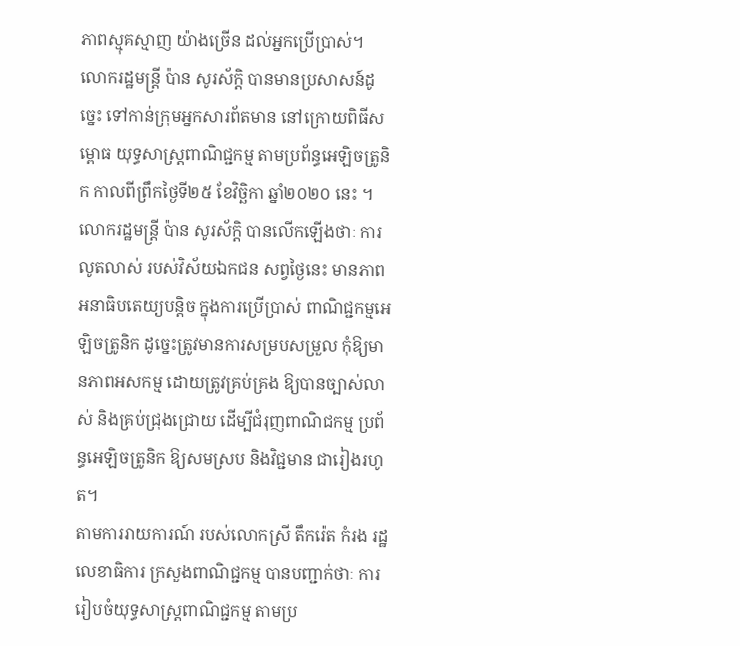ភាពស្មុគស្មាញ យ៉ាងច្រើន ដល់អ្នកប្រើប្រាស់។
លោករដ្ឋមន្ត្រី ប៉ាន សូរស័ក្តិ បានមានប្រសាសន៍ដូច្នេះ ទៅកាន់ក្រុមអ្នកសារព័តមាន នៅក្រោយពិធីសម្ពោធ យុទ្ធសាស្ត្រពាណិជ្ជកម្ម តាមប្រព័ន្ធអេឡិចត្រូនិក កាលពីព្រឹកថ្ងៃទី២៥ ខែវិច្ឆិកា ឆ្នាំ២០២០ នេះ ។
លោករដ្ឋមន្ត្រី ប៉ាន សូរស័ក្តិ បានលើកឡើងថាៈ ការលូតលាស់ របស់វិស័យឯកជន សព្វថ្ងៃនេះ មានភាពអនាធិបតេយ្យបន្តិច ក្នុងការប្រើប្រាស់ ពាណិជ្ជកម្មអេឡិចត្រូនិក ដូច្នេះត្រូវមានការសម្របសម្រួល កុំឱ្យមានភាពអសកម្ម ដោយត្រូវគ្រប់គ្រង ឱ្យបានច្បាស់លាស់ និងគ្រប់ជ្រុងជ្រោយ ដើម្បីជំរុញពាណិជកម្ម ប្រព័ន្ធអេឡិចត្រូនិក ឱ្យសមស្រប និងវិជ្ជមាន ជារៀងរហូត។
តាមការរាយការណ៍ របស់លោកស្រី តឹករ៉េត កំរង រដ្ឋលេខាធិការ ក្រសួងពាណិជ្ជកម្ម បានបញ្ជាក់ថាៈ ការរៀបចំយុទ្ធសាស្ត្រពាណិជ្ជកម្ម តាមប្រ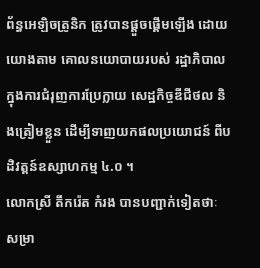ព័ន្ធអេឡិចត្រូនិក ត្រូវបានផ្តួចផ្តើមឡើង ដោយយោងតាម គោលនយោបាយរបស់ រដ្ឋាភិបាល ក្នុងការជំរុញការប្រែក្លាយ សេដ្ឋកិច្ចឌីជីថល និងត្រៀមខ្លួន ដើម្បីទាញយកផលប្រយោជន៍ ពីបដិវត្តន៍ឧស្សាហកម្ម ៤.០ ។
លោកស្រី តឹករ៉េត កំរង បានបញ្ជាក់ទៀតថាៈ សម្រា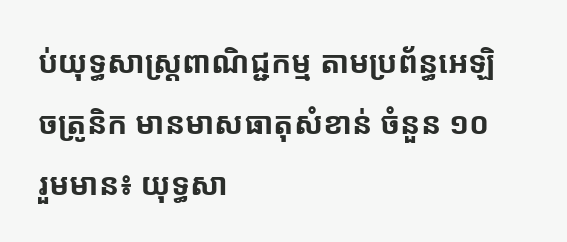ប់យុទ្ធសាស្ត្រពាណិជ្ជកម្ម តាមប្រព័ន្ធអេឡិចត្រូនិក មានមាសធាតុសំខាន់ ចំនួន ១០ រួមមាន៖ យុទ្ធសា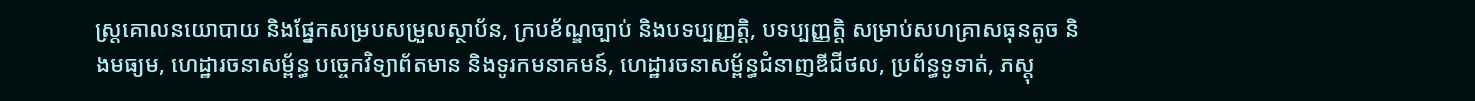ស្ត្រគោលនយោបាយ និងផ្នែកសម្របសម្រួលស្ថាប័ន, ក្របខ័ណ្ឌច្បាប់ និងបទប្បញ្ញត្តិ, បទប្បញ្ញត្តិ សម្រាប់សហគ្រាសធុនតូច និងមធ្យម, ហេដ្ឋារចនាសម្ព័ន្ធ បច្ចេកវិទ្យាព័តមាន និងទូរកមនាគមន៍, ហេដ្ឋារចនាសម្ព័ន្ធជំនាញឌីជីថល, ប្រព័ន្ធទូទាត់, ភស្តុ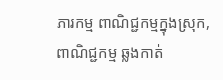ភារកម្ម ពាណិជ្ជកម្មក្នុងស្រុក, ពាណិជ្ជកម្ម ឆ្លងកាត់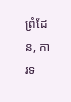ព្រំដែន, ការទ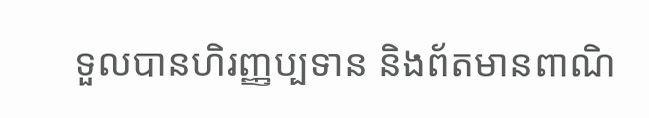ទួលបានហិរញ្ញប្បទាន និងព័តមានពាណិ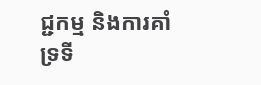ជ្ជកម្ម និងការគាំទ្រទី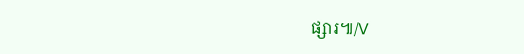ផ្សារ៕/V